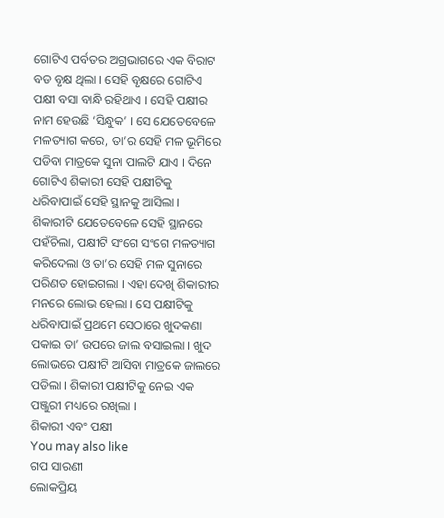ଗୋଟିଏ ପର୍ବତର ଅଗ୍ରଭାଗରେ ଏକ ବିରାଟ ବଡ ବୃକ୍ଷ ଥିଲା । ସେହି ବୃକ୍ଷରେ ଗୋଟିଏ ପକ୍ଷୀ ବସା ବାନ୍ଧି ରହିଥାଏ । ସେହି ପକ୍ଷୀର ନାମ ହେଉଛି ‘ସିନ୍ଧୁକ’ । ସେ ଯେତେବେଳେ ମଳତ୍ୟାଗ କରେ, ତା’ର ସେହି ମଳ ଭୂମିରେ ପଡିବା ମାତ୍ରକେ ସୁନା ପାଲଟି ଯାଏ । ଦିନେ ଗୋଟିଏ ଶିକାରୀ ସେହି ପକ୍ଷୀଟିକୁ ଧରିବାପାଇଁ ସେହି ସ୍ଥାନକୁ ଆସିଲା । ଶିକାରୀଟି ଯେତେବେଳେ ସେହି ସ୍ଥାନରେ ପହଁଚିଲା, ପକ୍ଷୀଟି ସଂଗେ ସଂଗେ ମଳତ୍ୟାଗ କରିଦେଲା ଓ ତା’ର ସେହି ମଳ ସୁନାରେ ପରିଣତ ହୋଇଗଲା । ଏହା ଦେଖି ଶିକାରୀର ମନରେ ଲୋଭ ହେଲା । ସେ ପକ୍ଷୀଟିକୁ ଧରିବାପାଇଁ ପ୍ରଥମେ ସେଠାରେ ଖୁଦକଣା ପକାଇ ତା’ ଉପରେ ଜାଲ ବସାଇଲା । ଖୁଦ ଲୋଭରେ ପକ୍ଷୀଟି ଆସିବା ମାତ୍ରକେ ଜାଲରେ ପଡିଲା । ଶିକାରୀ ପକ୍ଷୀଟିକୁ ନେଇ ଏକ ପଞ୍ଜୁରୀ ମଧ୍ୟରେ ରଖିଲା ।
ଶିକାରୀ ଏବଂ ପକ୍ଷୀ
You may also like
ଗପ ସାରଣୀ
ଲୋକପ୍ରିୟ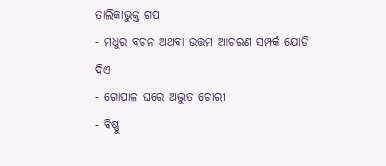ତାଲିକାଭୁକ୍ତ ଗପ
- ମଧୁର ବଚନ ଅଥବା ଉତ୍ତମ ଆଚରଣ ସମ୍ପର୍କ ଯୋଡି ଦିଏ
- ଗୋପାଳ ଘରେ ଅଦ୍ଭୁତ ଚୋରୀ
- ବିଷ୍ଣୁ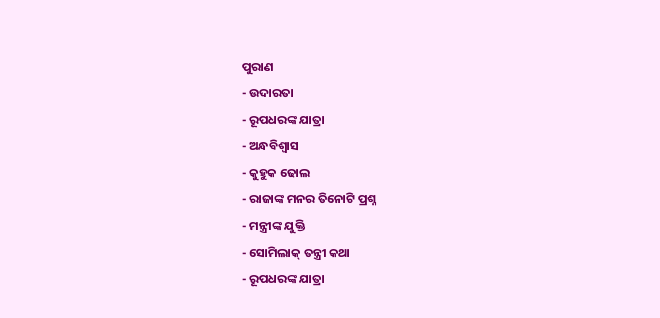ପୁରାଣ
- ଉଦାରତା
- ରୂପଧରଙ୍କ ଯାତ୍ରା
- ଅନ୍ଧବିଶ୍ୱାସ
- କୁହୁକ ଢୋଲ
- ରାଜାଙ୍କ ମନର ତିନୋଟି ପ୍ରଶ୍ନ
- ମନ୍ତ୍ରୀଙ୍କ ଯୁକ୍ତି
- ସୋମିଲାକ୍ ତନ୍ତ୍ରୀ କଥା
- ରୂପଧରଙ୍କ ଯାତ୍ରା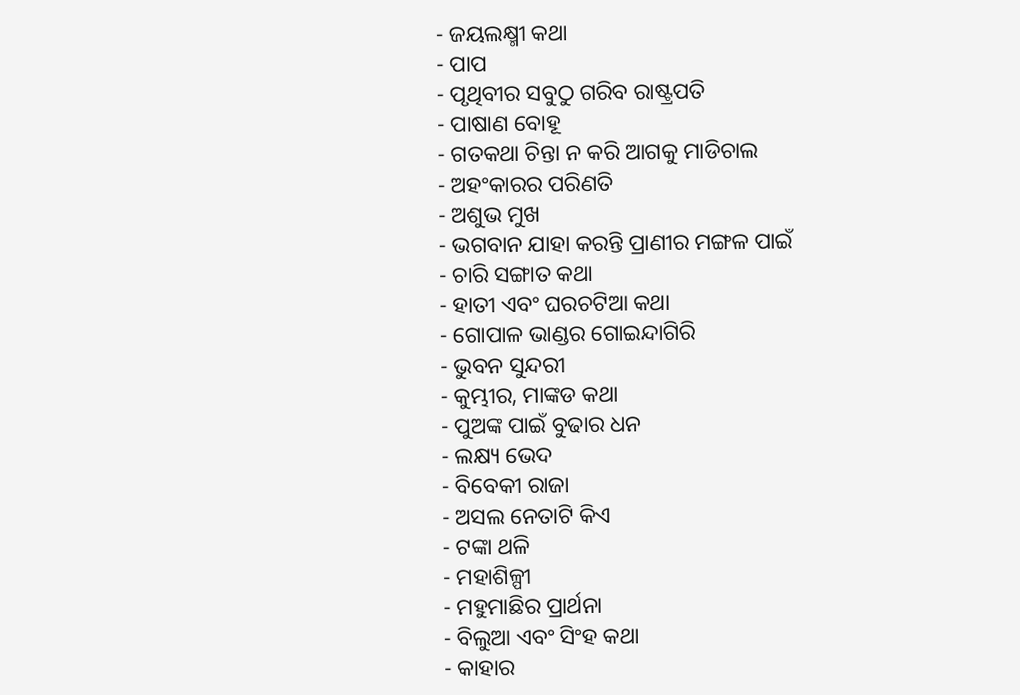- ଜୟଲକ୍ଷ୍ମୀ କଥା
- ପାପ
- ପୃଥିବୀର ସବୁଠୁ ଗରିବ ରାଷ୍ଟ୍ରପତି
- ପାଷାଣ ବୋହୂ
- ଗତକଥା ଚିନ୍ତା ନ କରି ଆଗକୁ ମାଡିଚାଲ
- ଅହଂକାରର ପରିଣତି
- ଅଶୁଭ ମୁଖ
- ଭଗବାନ ଯାହା କରନ୍ତି ପ୍ରାଣୀର ମଙ୍ଗଳ ପାଇଁ
- ଚାରି ସଙ୍ଗାତ କଥା
- ହାତୀ ଏବଂ ଘରଚଟିଆ କଥା
- ଗୋପାଳ ଭାଣ୍ଡର ଗୋଇନ୍ଦାଗିରି
- ଭୁବନ ସୁନ୍ଦରୀ
- କୁମ୍ଭୀର, ମାଙ୍କଡ କଥା
- ପୁଅଙ୍କ ପାଇଁ ବୁଢାର ଧନ
- ଲକ୍ଷ୍ୟ ଭେଦ
- ବିବେକୀ ରାଜା
- ଅସଲ ନେତାଟି କିଏ
- ଟଙ୍କା ଥଳି
- ମହାଶିଳ୍ପୀ
- ମହୁମାଛିର ପ୍ରାର୍ଥନା
- ବିଲୁଆ ଏବଂ ସିଂହ କଥା
- କାହାର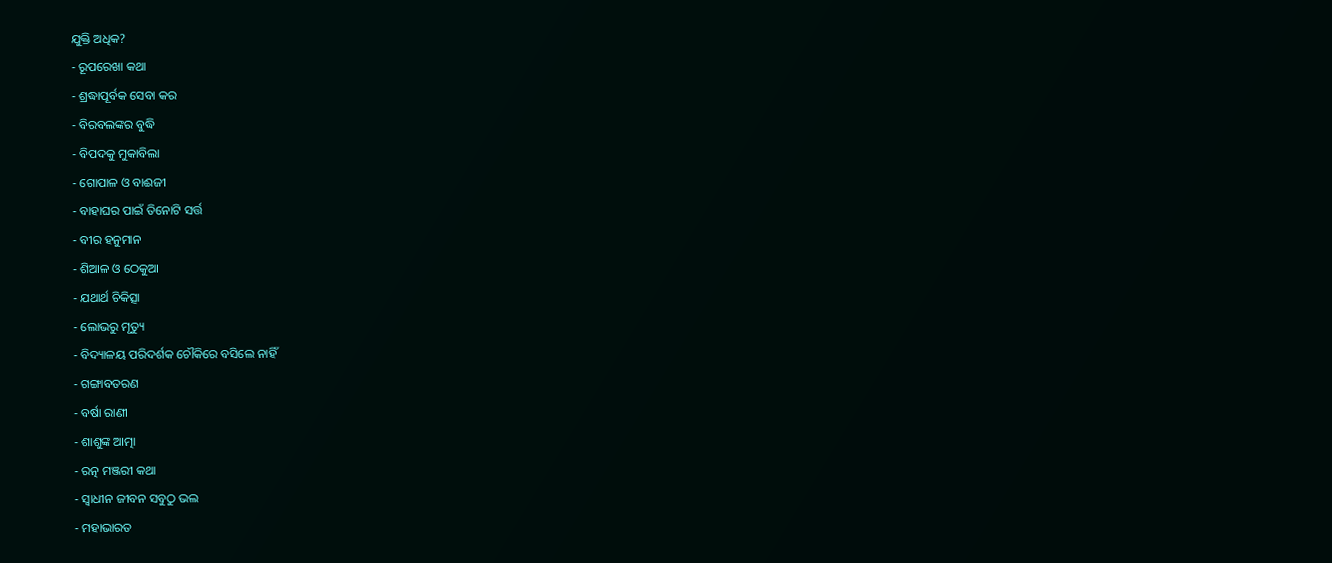ଯୁକ୍ତି ଅଧିକ?
- ରୂପରେଖା କଥା
- ଶ୍ରଦ୍ଧାପୂର୍ବକ ସେବା କର
- ବିରବଲଙ୍କର ବୁଦ୍ଧି
- ବିପଦକୁ ମୁକାବିଲା
- ଗୋପାଳ ଓ ବାଈଜୀ
- ବାହାଘର ପାଇଁ ତିନୋଟି ସର୍ତ୍ତ
- ବୀର ହନୁମାନ
- ଶିଆଳ ଓ ଠେକୁଆ
- ଯଥାର୍ଥ ଚିକିତ୍ସା
- ଲୋଭରୁ ମୃତ୍ୟୁ
- ବିଦ୍ୟାଳୟ ପରିଦର୍ଶକ ଚୌକିରେ ବସିଲେ ନାହିଁ
- ଗଙ୍ଗାବତରଣ
- ବର୍ଷା ରାଣୀ
- ଶାଶୁଙ୍କ ଆତ୍ମା
- ରତ୍ନ ମଞ୍ଜରୀ କଥା
- ସ୍ୱାଧୀନ ଜୀବନ ସବୁଠୁ ଭଲ
- ମହାଭାରତ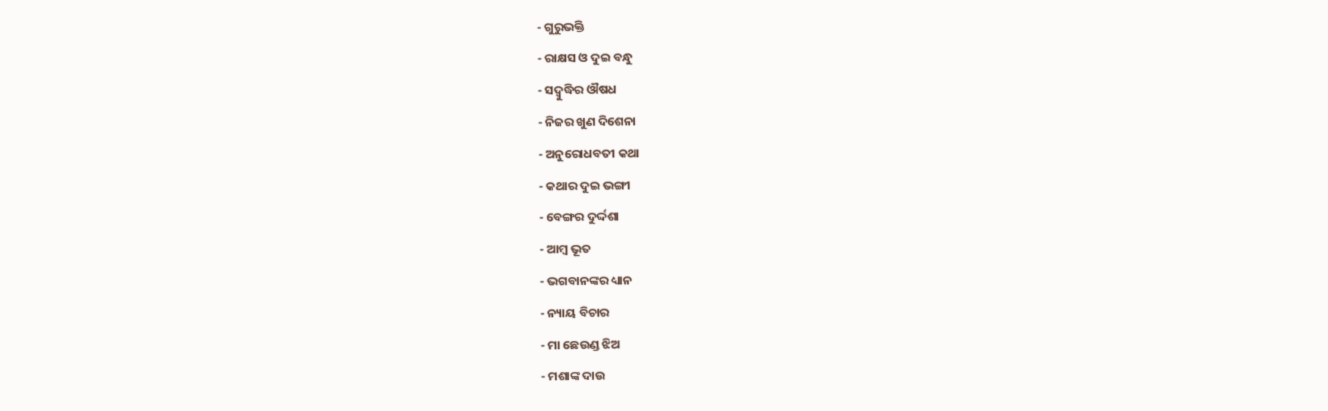- ଗୁରୁଭକ୍ତି
- ରାକ୍ଷସ ଓ ଦୁଇ ବନ୍ଧୁ
- ସଦ୍ବୁଦ୍ଧିର ଔଷଧ
- ନିଜର ଖୁଣ ଦିଶେନା
- ଅନୁରୋଧବତୀ କଥା
- କଥାର ଦୁଇ ଭଙ୍ଗୀ
- ବେଙ୍ଗର ଦୁର୍ଦ୍ଦଶା
- ଆମ୍ବ ଭୂତ
- ଭଗବାନଙ୍କର ଧ୍ୟାନ
- ନ୍ୟାୟ ବିଚାର
- ମା ଛେଉଣ୍ଡ ଝିଅ
- ମଶାଙ୍କ ଦାଉ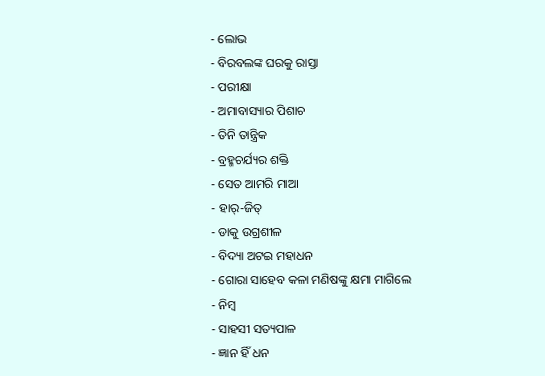- ଲୋଭ
- ବିରବଲଙ୍କ ଘରକୁ ରାସ୍ତା
- ପରୀକ୍ଷା
- ଅମାବାସ୍ୟାର ପିଶାଚ
- ତିନି ତାନ୍ତ୍ରିକ
- ବ୍ରହ୍ମଚର୍ଯ୍ୟର ଶକ୍ତି
- ସେତ ଆମରି ମାଆ
- ହାର୍-ଜିତ୍
- ଡାକୁ ଉଗ୍ରଶୀଳ
- ବିଦ୍ୟା ଅଟଇ ମହାଧନ
- ଗୋରା ସାହେବ କଳା ମଣିଷଙ୍କୁ କ୍ଷମା ମାଗିଲେ
- ନିମ୍ବ
- ସାହସୀ ସତ୍ୟପାଳ
- ଜ୍ଞାନ ହିଁ ଧନ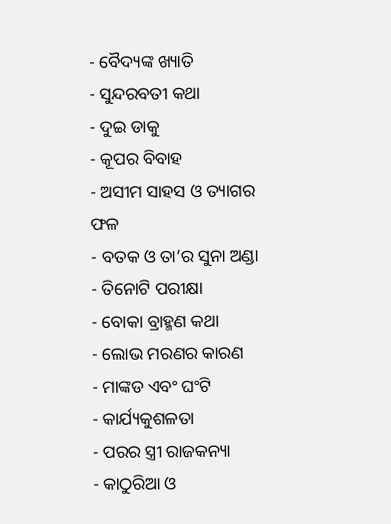- ବୈଦ୍ୟଙ୍କ ଖ୍ୟାତି
- ସୁନ୍ଦରବତୀ କଥା
- ଦୁଇ ଡାକୁ
- କୂପର ବିବାହ
- ଅସୀମ ସାହସ ଓ ତ୍ୟାଗର ଫଳ
- ବତକ ଓ ତା’ର ସୁନା ଅଣ୍ଡା
- ତିନୋଟି ପରୀକ୍ଷା
- ବୋକା ବ୍ରାହ୍ମଣ କଥା
- ଲୋଭ ମରଣର କାରଣ
- ମାଙ୍କଡ ଏବଂ ଘଂଟି
- କାର୍ଯ୍ୟକୁଶଳତା
- ପରର ସ୍ତ୍ରୀ ରାଜକନ୍ୟା
- କାଠୁରିଆ ଓ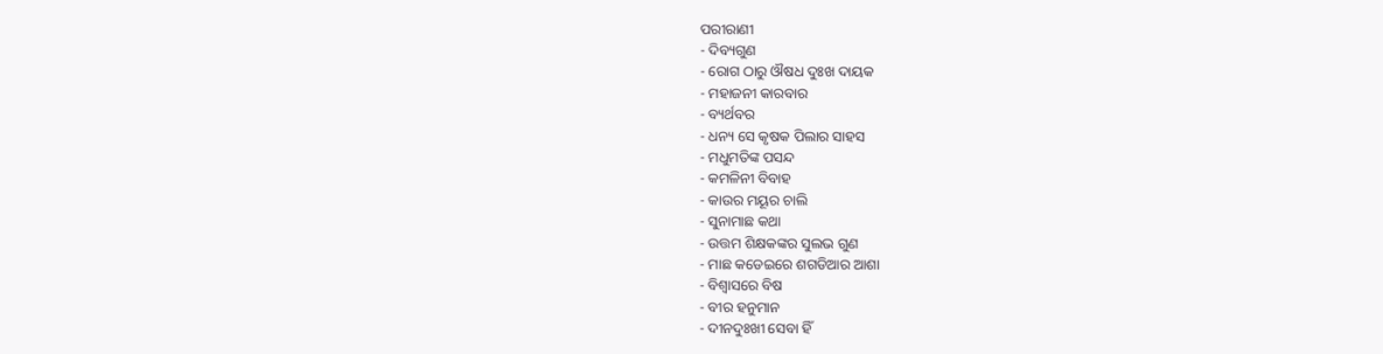ପରୀରାଣୀ
- ଦିବ୍ୟଗୁଣ
- ରୋଗ ଠାରୁ ଔଷଧ ଦୁଃଖ ଦାୟକ
- ମହାଜନୀ କାରବାର
- ବ୍ୟର୍ଥବର
- ଧନ୍ୟ ସେ କୃଷକ ପିଲାର ସାହସ
- ମଧୁମତିଙ୍କ ପସନ୍ଦ
- କମଳିନୀ ବିବାହ
- କାଉର ମୟୂର ଚାଲି
- ସୁନାମାଛ କଥା
- ଉତ୍ତମ ଶିକ୍ଷକଙ୍କର ସୁଲଭ ଗୁଣ
- ମାଛ କଡେଇରେ ଶଗଡିଆର ଆଶା
- ବିଶ୍ୱାସରେ ବିଷ
- ବୀର ହନୁମାନ
- ଦୀନଦୁଃଖୀ ସେବା ହିଁ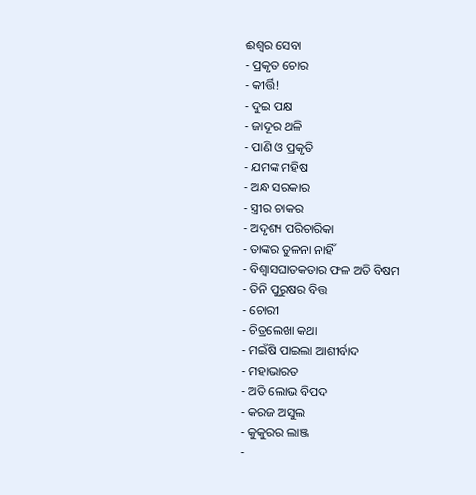ଈଶ୍ୱର ସେବା
- ପ୍ରକୃତ ଚୋର
- କୀର୍ତ୍ତି!
- ଦୁଇ ପକ୍ଷ
- ଜାଦୂର ଥଳି
- ପାଣି ଓ ପ୍ରକୃତି
- ଯମଙ୍କ ମହିଷ
- ଅନ୍ଧ ସରକାର
- ସ୍ତ୍ରୀର ଚାକର
- ଅଦୃଶ୍ୟ ପରିଚାରିକା
- ତାଙ୍କର ତୁଳନା ନାହିଁ
- ବିଶ୍ୱାସଘାତକତାର ଫଳ ଅତି ବିଷମ
- ତିନି ପୁରୁଷର ବିତ୍ତ
- ଚୋରୀ
- ଚିତ୍ରଲେଖା କଥା
- ମଇଁଷି ପାଇଲା ଆଶୀର୍ବାଦ
- ମହାଭାରତ
- ଅତି ଲୋଭ ବିପଦ
- କରଜ ଅସୁଲ
- କୁକୁରର ଲାଞ୍ଜ
-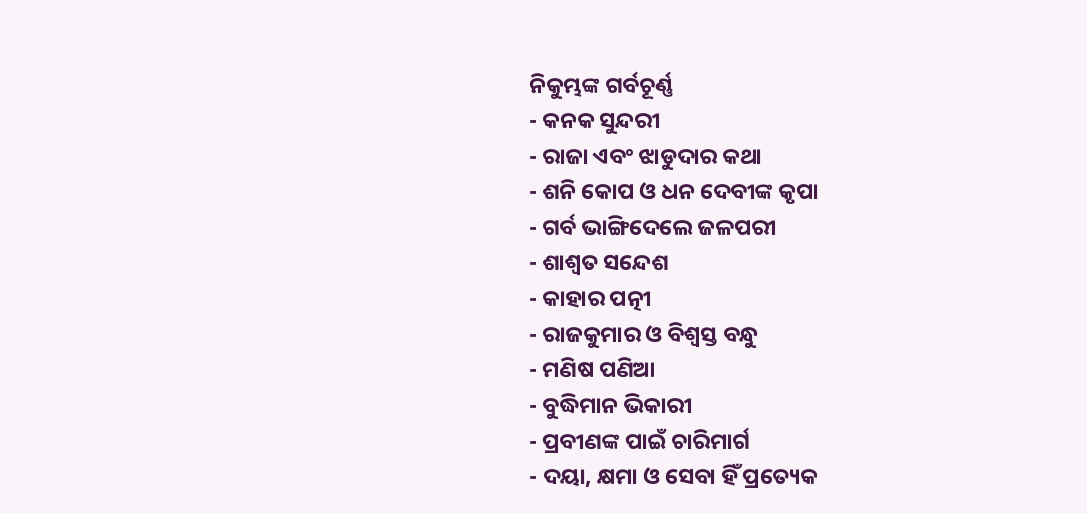ନିକୁମ୍ଭଙ୍କ ଗର୍ବଚୂର୍ଣ୍ଣ
- କନକ ସୁନ୍ଦରୀ
- ରାଜା ଏବଂ ଝାଡୁଦାର କଥା
- ଶନି କୋପ ଓ ଧନ ଦେବୀଙ୍କ କୃପା
- ଗର୍ବ ଭାଙ୍ଗିଦେଲେ ଜଳପରୀ
- ଶାଶ୍ୱତ ସନ୍ଦେଶ
- କାହାର ପତ୍ନୀ
- ରାଜକୁମାର ଓ ବିଶ୍ବସ୍ତ ବନ୍ଧୁ
- ମଣିଷ ପଣିଆ
- ବୁଦ୍ଧିମାନ ଭିକାରୀ
- ପ୍ରବୀଣଙ୍କ ପାଇଁ ଚାରିମାର୍ଗ
- ଦୟା, କ୍ଷମା ଓ ସେବା ହିଁ ପ୍ରତ୍ୟେକ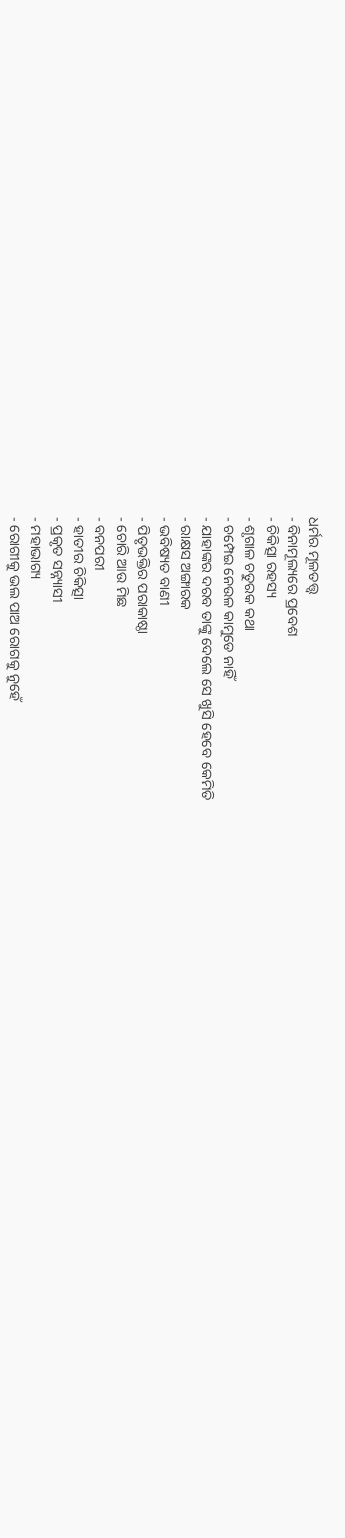ଧର୍ମର ମୂଳତତ୍ତ୍ୱ
- ବିନାମୂଲ୍ୟରେ ପ୍ରବେଶ
- ଚିକିତ୍ସା ରହସ୍ୟ
- ଶୃଗାଳ ଚତୁରକ କଥା
- ଚମ୍ପେଇ ନେଉଳ କାମୁଡେ ନାହିଁ
- ଯାହାଙ୍କର ଦରବ ତାଙ୍କୁ ଦେଲେ ସେ ଖୁସି ହେବେ କେମିତି
- ରାକ୍ଷସ ଅଙ୍ଗାରକ
- ଭବିଷ୍ୟତ ବାଣୀ
- ପିତୃଭକ୍ତିର ପରାକାଷ୍ଠା
- ଚୋରି ଆଉ ମିଛ
- ବନପରୀ
- ହାତୀର ଚିକିତ୍ସା
- ପ୍ରକୃତ ସନ୍ନ୍ୟାସୀ
- ମହାଭାଗ୍ୟ
- ରୋଗୀକୁ ଭଲ ପାଅ ରୋଗକୁ ନୁହେଁ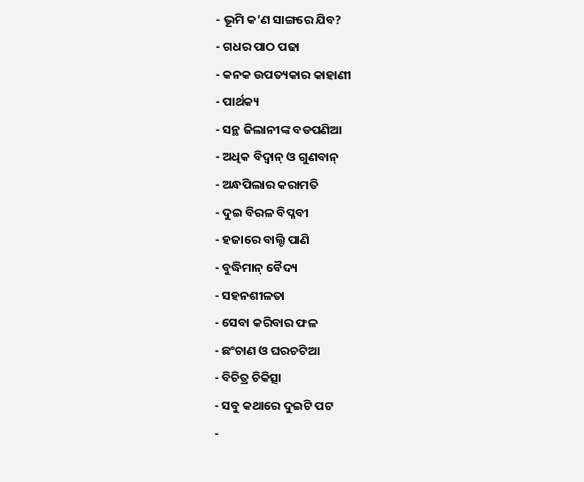- ଭୂମି କ’ଣ ସାଙ୍ଗରେ ଯିବ?
- ଗଧର ପାଠ ପଢା
- କନକ ଉପତ୍ୟକାର କାହାଣୀ
- ପାର୍ଥକ୍ୟ
- ସନ୍ଥ ଜିଲାନୀଙ୍କ ବଡପଣିଆ
- ଅଧିକ ବିଦ୍ୱାନ୍ ଓ ଗୁଣବାନ୍
- ଅନ୍ଧପିଲାର କରାମତି
- ଦୁଇ ବିରଳ ବିପ୍ଳବୀ
- ହଜାରେ ବାଲ୍ଟି ପାଣି
- ବୁଦ୍ଧିମାନ୍ ବୈଦ୍ୟ
- ସହନଶୀଳତା
- ସେବା କରିବାର ଫଳ
- ଛଂଚାଣ ଓ ଘରଚଟିଆ
- ବିଚିତ୍ର ଚିକିତ୍ସା
- ସବୁ କଥାରେ ଦୁଇଟି ପଟ
-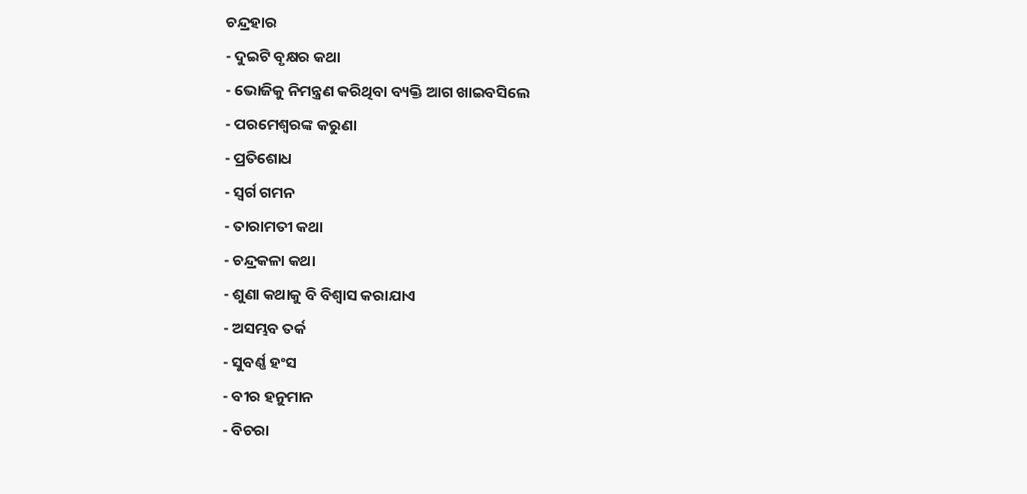ଚନ୍ଦ୍ରହାର
- ଦୁଇଟି ବୃକ୍ଷର କଥା
- ଭୋଜିକୁ ନିମନ୍ତ୍ରଣ କରିଥିବା ବ୍ୟକ୍ତି ଆଗ ଖାଇବସିଲେ
- ପରମେଶ୍ୱରଙ୍କ କରୁଣା
- ପ୍ରତିଶୋଧ
- ସ୍ୱର୍ଗ ଗମନ
- ତାରାମତୀ କଥା
- ଚନ୍ଦ୍ରକଳା କଥା
- ଶୁଣା କଥାକୁ ବି ବିଶ୍ୱାସ କରାଯାଏ
- ଅସମ୍ଭବ ତର୍କ
- ସୁବର୍ଣ୍ଣ ହଂସ
- ବୀର ହନୁମାନ
- ବିଚରା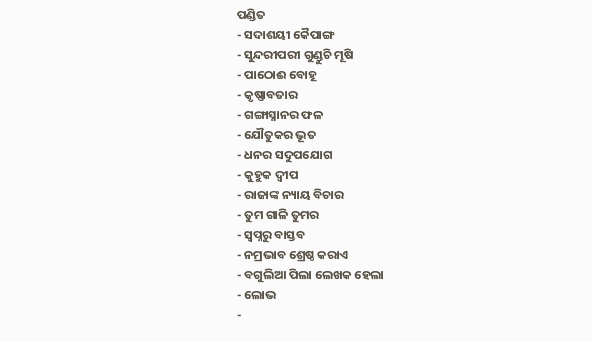ପଣ୍ଡିତ
- ସଦାଶୟୀ କୈପାଙ୍ଗ
- ସୁନ୍ଦରୀପରୀ ଗୁଣ୍ଡୁଚି ମୂଷି
- ପାଠୋଈ ବୋହୂ
- କୃଷ୍ଣାବତାର
- ଗଙ୍ଗାସ୍ନାନର ଫଳ
- ଯୌତୁକର ଭୂତ
- ଧନର ସଦୁପଯୋଗ
- କୁହୁକ ଦ୍ୱୀପ
- ରାଜାଙ୍କ ନ୍ୟାୟ ବିଚାର
- ତୁମ ଗାଳି ତୁମର
- ସ୍ୱପ୍ନରୁ ବାସ୍ତବ
- ନମ୍ରଭାବ ଶ୍ରେଷ୍ଠ କରାଏ
- ବଗୁଲିଆ ପିଲା ଲେଖକ ହେଲା
- ଲୋଭ
-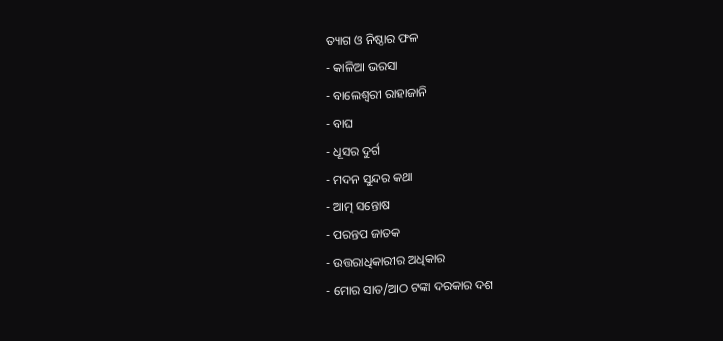ତ୍ୟାଗ ଓ ନିଷ୍ଠାର ଫଳ
- କାଳିଆ ଭରସା
- ବାଲେଶ୍ୱରୀ ରାହାଜାନି
- ବାଘ
- ଧୂସର ଦୁର୍ଗ
- ମଦନ ସୁନ୍ଦର କଥା
- ଆତ୍ମ ସନ୍ତୋଷ
- ପରନ୍ତପ ଜାତକ
- ଉତ୍ତରାଧିକାରୀର ଅଧିକାର
- ମୋର ସାତ/ଆଠ ଟଙ୍କା ଦରକାର ଦଶ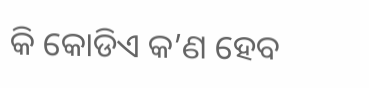କି କୋଡିଏ କ’ଣ ହେବ